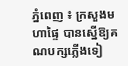ភ្នំពេញ ៖ ក្រសួងមហាផ្ទៃ បានស្នើឱ្យគណបក្សភ្លើងទៀ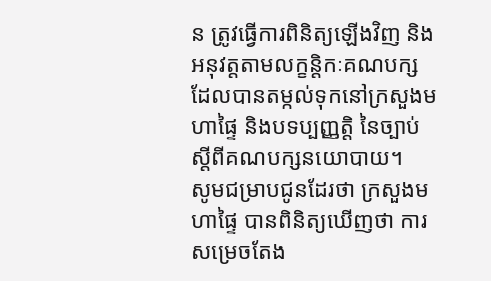ន ត្រូវធ្វើការពិនិត្យឡើងវិញ និងអនុវត្តតាមលក្ខន្តិកៈគណបក្ស ដែលបានតម្កល់ទុកនៅក្រសួងមហាផ្ទៃ និងបទប្បញ្ញត្តិ នៃច្បាប់ ស្តីពីគណបក្សនយោបាយ។
សូមជម្រាបជូនដែរថា ក្រសួងមហាផ្ទៃ បានពិនិត្យឃើញថា ការសម្រេចតែង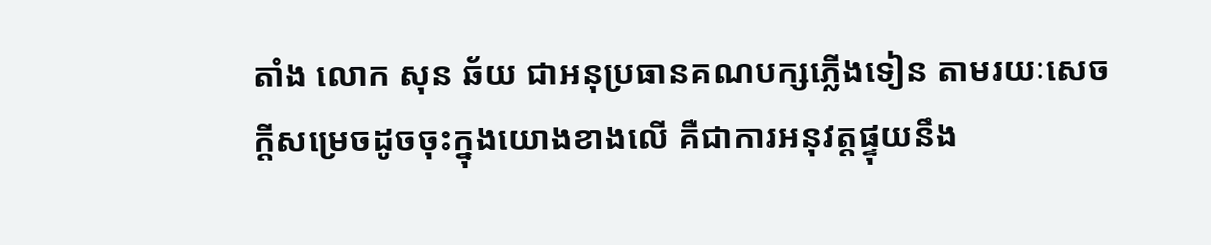តាំង លោក សុន ឆ័យ ជាអនុប្រធានគណបក្សភ្លើងទៀន តាមរយៈសេចក្តីសម្រេចដូចចុះក្នុងយោងខាងលើ គឺជាការអនុវត្តផ្ទុយនឹង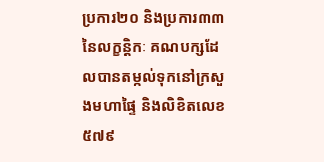ប្រការ២០ និងប្រការ៣៣ នៃលក្ខន្តិកៈ គណបក្សដែលបានតម្កល់ទុកនៅក្រសួងមហាផ្ទៃ និងលិខិតលេខ ៥៧៩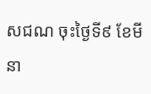សជណ ចុះថ្ងៃទី៩ ខែមីនា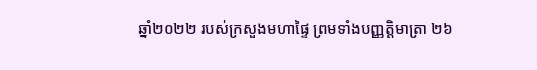ឆ្នាំ២០២២ របស់ក្រសួងមហាផ្ទៃ ព្រមទាំងបញ្ញត្តិមាត្រា ២៦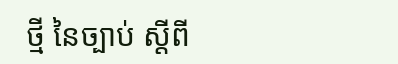ថ្មី នៃច្បាប់ ស្តីពី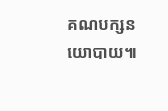គណបក្សនយោបាយ៕